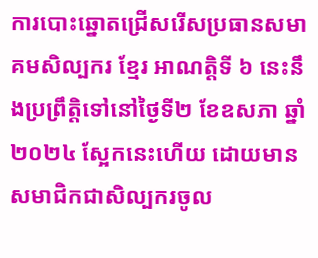ការបោះឆ្នោតជ្រើសរើសប្រធានសមាគមសិល្បករ ខ្មែរ អាណត្តិទី ៦ នេះនឹងប្រព្រឹត្តិទៅនៅថ្ងៃទី២ ខែឧសភា ឆ្នាំ២០២៤ ស្អែកនេះហើយ ដោយមានសមាជិកជាសិល្បករចូល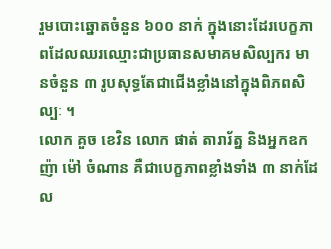រួមបោះឆ្នោតចំនួន ៦០០ នាក់ ក្នុងនោះដែរបេក្ខភាពដែលឈរឈ្មោះជាប្រធានសមាគមសិល្បករ មានចំនួន ៣ រូបសុទ្ធតែជាជើងខ្លាំងនៅក្នុងពិភពសិល្បៈ ។
លោក គួច ខេវិន លោក ផាត់ តារារ័ត្ន និងអ្នកឧកញ៉ា ម៉ៅ ចំណាន គឺជាបេក្ខភាពខ្លាំងទាំង ៣ នាក់ដែល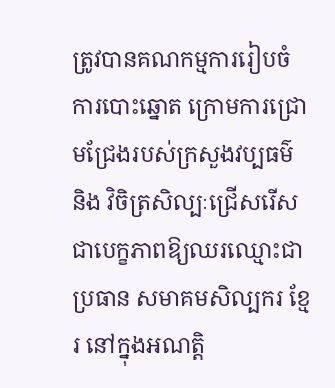ត្រូវបានគណកម្មការរៀបចំការបោះឆ្នោត ក្រោមការជ្រោមជ្រែងរបស់ក្រសួងវប្បធម៌ និង វិចិត្រសិល្បៈជ្រើសរើសជាបេក្ខភាពឱ្យឈរឈ្មោះជាប្រធាន សមាគមសិល្បករ ខ្មែរ នៅក្នុងអណត្តិ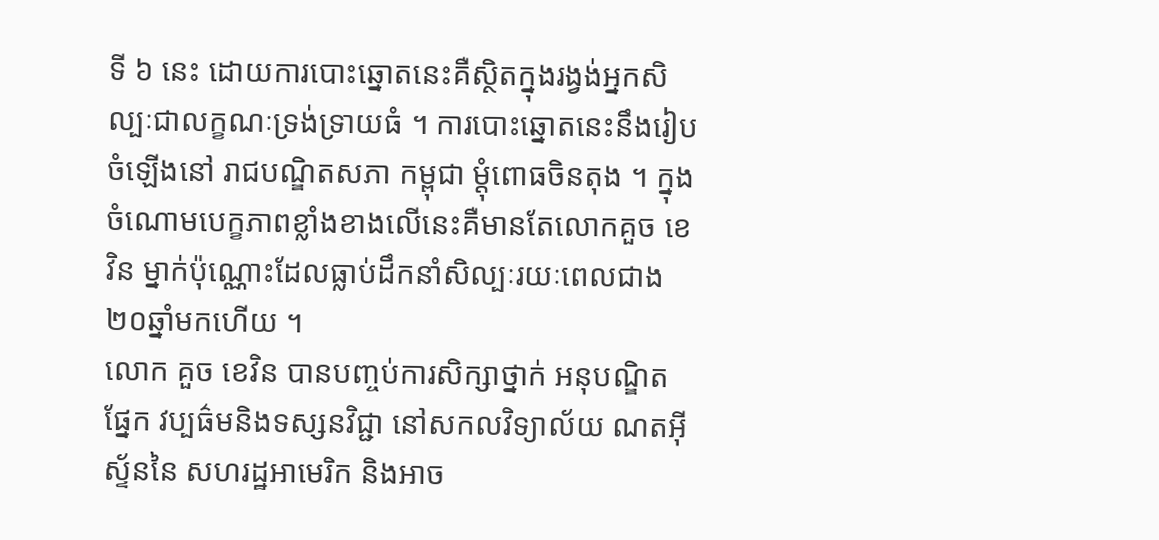ទី ៦ នេះ ដោយការបោះឆ្នោតនេះគឺស្ថិតក្នុងរង្វង់អ្នកសិល្បៈជាលក្ខណៈទ្រង់ទ្រាយធំ ។ ការបោះឆ្នោតនេះនឹងរៀបចំឡើងនៅ រាជបណ្ឌិតសភា កម្ពុជា ម្តុំពោធចិនតុង ។ ក្នុងចំណោមបេក្ខភាពខ្លាំងខាងលើនេះគឺមានតែលោកគួច ខេវិន ម្នាក់ប៉ុណ្ណោះដែលធ្លាប់ដឹកនាំសិល្បៈរយៈពេលជាង២០ឆ្នាំមកហើយ ។
លោក គួច ខេវិន បានបញ្ចប់ការសិក្សាថ្នាក់ អនុបណ្ឌិតផ្នែក វប្បធ៌មនិងទស្សនវិជ្ជា នៅសកលវិទ្យាល័យ ណតអ៊ីស្ទ័ននៃ សហរដ្ឋអាមេរិក និងអាច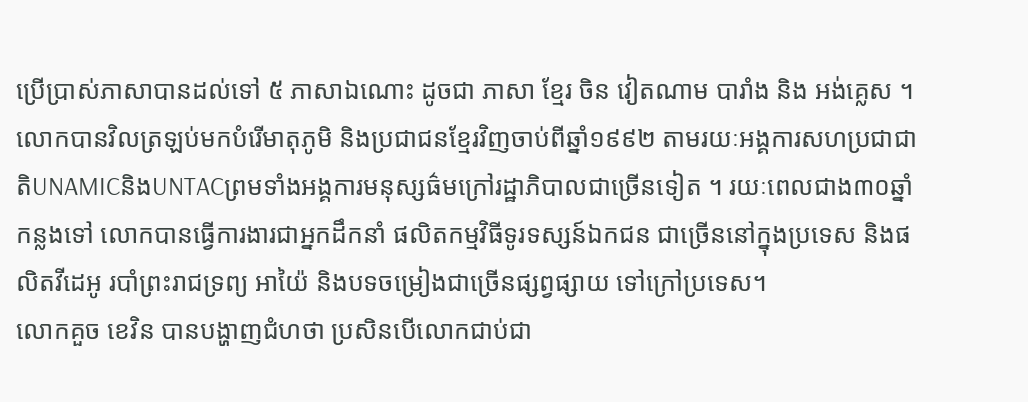ប្រើប្រាស់ភាសាបានដល់ទៅ ៥ ភាសាឯណោះ ដូចជា ភាសា ខ្មែរ ចិន វៀតណាម បារាំង និង អង់គ្លេស ។ លោកបានវិលត្រឡប់មកបំរើមាតុភូមិ និងប្រជាជនខ្មែរវិញចាប់ពីឆ្នាំ១៩៩២ តាមរយៈអង្គការសហប្រជាជាតិUNAMICនិងUNTACព្រមទាំងអង្គការមនុស្សធ៌មក្រៅរដ្ឋាភិបាលជាច្រើនទៀត ។ រយៈពេលជាង៣០ឆ្នាំកន្លងទៅ លោកបានធ្វើការងារជាអ្នកដឹកនាំ ផលិតកម្មវិធីទូរទស្សន៍ឯកជន ជាច្រើននៅក្នុងប្រទេស និងផលិតវីដេអូ របាំព្រះរាជទ្រព្យ អាយ៉ៃ និងបទចម្រៀងជាច្រើនផ្សព្វផ្សាយ ទៅក្រៅប្រទេស។
លោកគួច ខេវិន បានបង្ហាញជំហថា ប្រសិនបើលោកជាប់ជា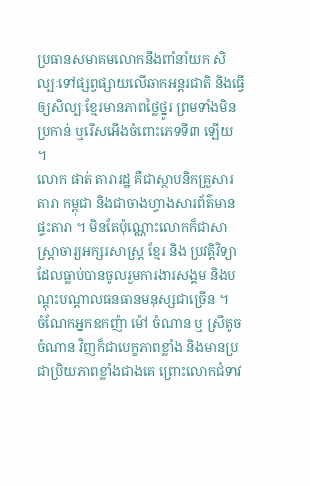ប្រធានសមាគមលោកនឹងពាំនាំយក សិល្បៈទៅផ្សព្វផ្សាយលើឆាកអន្តរជាតិ និងធ្វើឲ្យសិល្បៈខ្មែរមានភាពថ្លៃថ្នូរ ព្រមទាំងមិនប្រកាន់ ឬរើសអើងចំពោះភេទទី៣ ឡើយ ។
លោក ផាត់ តារារដ្ឋ គឺជាស្ថាបនិកគ្រួសារតារា កម្ពុជា និងជាចាងហ្វាងសារព័ត៌មាន ផ្ទះតារា ។ មិនតែប៉ុណ្ណោះលោកក៏ជាសាស្រ្តាចារ្យអក្សរសាស្រ្ត ខ្មែរ និង ប្រវត្តិវិទ្យា ដែលធ្លាប់បានចូលរួមការងារសង្គម និងបណ្តុះបណ្តាលធនធានមនុស្សជាច្រើន ។
ចំណែកអ្នកឧកញ៉ា ម៉ៅ ចំណាន ឬ ស្រីតូច ចំណាន វិញក៏ជាបេក្ខភាពខ្លាំង និងមានប្រជាប្រិយភាពខ្លាំងជាងគេ ព្រោះលោកជំទាវ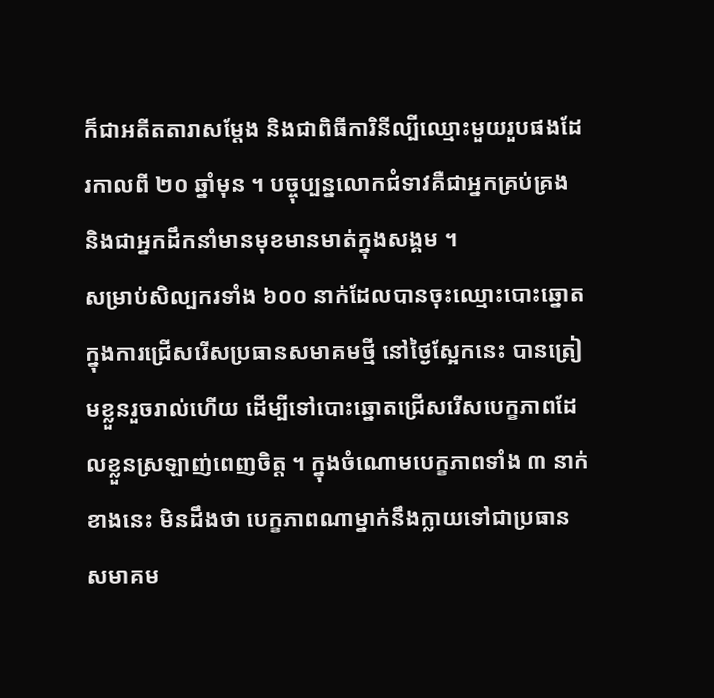ក៏ជាអតីតតារាសម្តែង និងជាពិធីការិនីល្បីឈ្មោះមួយរួបផងដែរកាលពី ២០ ឆ្នាំមុន ។ បច្ចុប្បន្នលោកជំទាវគឺជាអ្នកគ្រប់គ្រង និងជាអ្នកដឹកនាំមានមុខមានមាត់ក្នុងសង្គម ។
សម្រាប់សិល្បករទាំង ៦០០ នាក់ដែលបានចុះឈ្មោះបោះឆ្នោតក្នុងការជ្រើសរើសប្រធានសមាគមថ្មី នៅថ្ងៃស្អែកនេះ បានត្រៀមខ្លួនរួចរាល់ហើយ ដើម្បីទៅបោះឆ្នោតជ្រើសរើសបេក្ខភាពដែលខ្លួនស្រឡាញ់ពេញចិត្ត ។ ក្នុងចំណោមបេក្ខភាពទាំង ៣ នាក់ខាងនេះ មិនដឹងថា បេក្ខភាពណាម្នាក់នឹងក្លាយទៅជាប្រធានសមាគម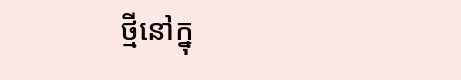ថ្មីនៅក្នុ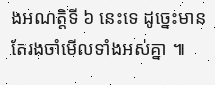ងអណត្តិទី ៦ នេះទេ ដូច្នេះមានតែរងចាំមើលទាំងអស់គ្នា ៕